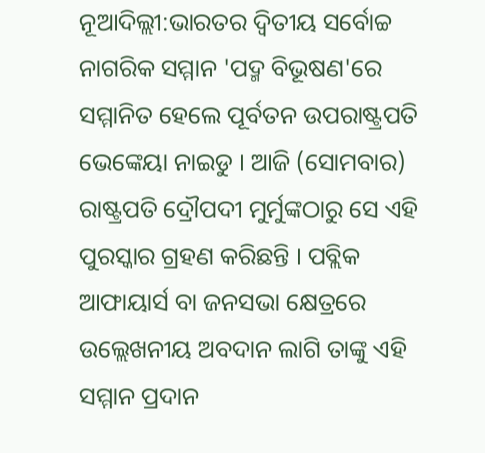ନୂଆଦିଲ୍ଲୀ:ଭାରତର ଦ୍ବିତୀୟ ସର୍ବୋଚ୍ଚ ନାଗରିକ ସମ୍ମାନ 'ପଦ୍ମ ବିଭୂଷଣ'ରେ ସମ୍ମାନିତ ହେଲେ ପୂର୍ବତନ ଉପରାଷ୍ଟ୍ରପତି ଭେଙ୍କେୟା ନାଇଡୁ । ଆଜି (ସୋମବାର) ରାଷ୍ଟ୍ରପତି ଦ୍ରୌପଦୀ ମୁର୍ମୁଙ୍କଠାରୁ ସେ ଏହି ପୁରସ୍କାର ଗ୍ରହଣ କରିଛନ୍ତି । ପବ୍ଲିକ ଆଫାୟାର୍ସ ବା ଜନସଭା କ୍ଷେତ୍ରରେ ଉଲ୍ଲେଖନୀୟ ଅବଦାନ ଲାଗି ତାଙ୍କୁ ଏହି ସମ୍ମାନ ପ୍ରଦାନ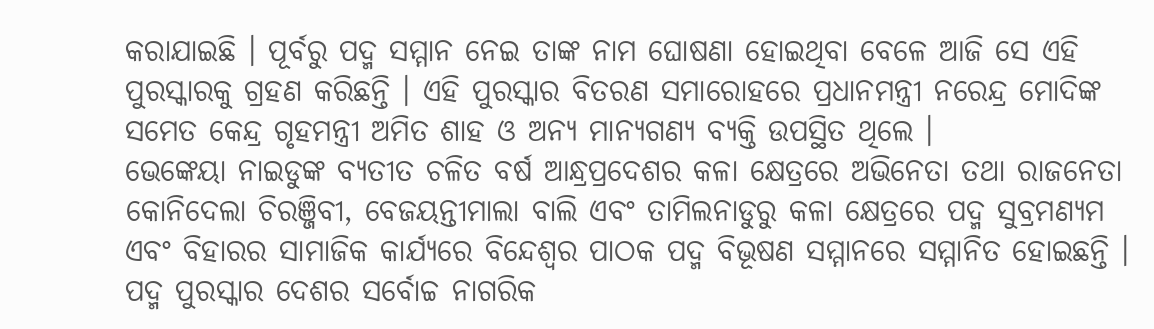କରାଯାଇଛି । ପୂର୍ବରୁ ପଦ୍ମ ସମ୍ମାନ ନେଇ ତାଙ୍କ ନାମ ଘୋଷଣା ହୋଇଥିବା ବେଳେ ଆଜି ସେ ଏହି ପୁରସ୍କାରକୁ ଗ୍ରହଣ କରିଛନ୍ତି । ଏହି ପୁରସ୍କାର ବିତରଣ ସମାରୋହରେ ପ୍ରଧାନମନ୍ତ୍ରୀ ନରେନ୍ଦ୍ର ମୋଦିଙ୍କ ସମେତ କେନ୍ଦ୍ର ଗୃହମନ୍ତ୍ରୀ ଅମିତ ଶାହ ଓ ଅନ୍ୟ ମାନ୍ୟଗଣ୍ୟ ବ୍ୟକ୍ତି ଉପସ୍ଥିତ ଥିଲେ ।
ଭେଙ୍କେୟା ନାଇଡୁଙ୍କ ବ୍ୟତୀତ ଚଳିତ ବର୍ଷ ଆନ୍ଧ୍ରପ୍ରଦେଶର କଳା କ୍ଷେତ୍ରରେ ଅଭିନେତା ତଥା ରାଜନେତା କୋନିଦେଲା ଚିରଞ୍ଜିବୀ, ବେଜୟନ୍ତୀମାଲା ବାଲି ଏବଂ ତାମିଲନାଡୁରୁ କଳା କ୍ଷେତ୍ରରେ ପଦ୍ମ ସୁବ୍ରମଣ୍ୟମ ଏବଂ ବିହାରର ସାମାଜିକ କାର୍ଯ୍ୟରେ ବିନ୍ଦେଶ୍ବର ପାଠକ ପଦ୍ମ ବିଭୂଷଣ ସମ୍ମାନରେ ସମ୍ମାନିତ ହୋଇଛନ୍ତି । ପଦ୍ମ ପୁରସ୍କାର ଦେଶର ସର୍ବୋଚ୍ଚ ନାଗରିକ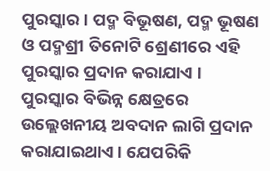ପୁରସ୍କାର । ପଦ୍ମ ବିଭୂଷଣ, ପଦ୍ମ ଭୂଷଣ ଓ ପଦ୍ମଶ୍ରୀ ତିନୋଟି ଶ୍ରେଣୀରେ ଏହି ପୁରସ୍କାର ପ୍ରଦାନ କରାଯାଏ । ପୁରସ୍କାର ବିଭିନ୍ନ କ୍ଷେତ୍ରରେ ଉଲ୍ଲେଖନୀୟ ଅବଦାନ ଲାଗି ପ୍ରଦାନ କରାଯାଇଥାଏ । ଯେପରିକି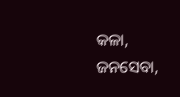କଳା, ଜନସେବା,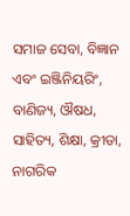ସମାଜ ସେବା, ବିଜ୍ଞାନ ଏବଂ ଇଞ୍ଜିନିୟରିଂ, ବାଣିଜ୍ୟ, ଔଷଧ, ସାହିତ୍ୟ, ଶିକ୍ଷା, କ୍ରୀଡା, ନାଗରିକ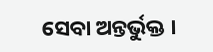ସେବା ଅନ୍ତର୍ଭୁକ୍ତ ।